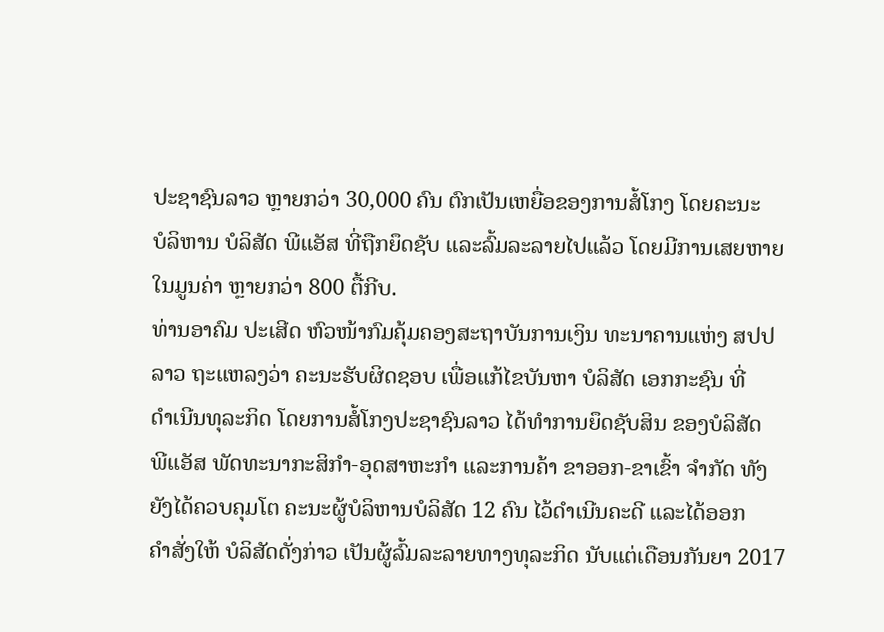ປະຊາຊົນລາວ ຫຼາຍກວ່າ 30,000 ຄົນ ຕົກເປັນເຫຍື່ອຂອງການສໍ້ໂກງ ໂດຍຄະນະ
ບໍລິຫານ ບໍລິສັດ ພີແອັສ ທີ່ຖືກຍຶດຊັບ ແລະລົ້ມລະລາຍໄປແລ້ວ ໂດຍມີການເສຍຫາຍ
ໃນມູນຄ່າ ຫຼາຍກວ່າ 800 ຕື້ກີບ.
ທ່ານອາຄົມ ປະເສີດ ຫົວໜ້າກົມຄຸ້ມຄອງສະຖາບັນການເງິນ ທະນາຄານແຫ່ງ ສປປ
ລາວ ຖະແຫລງວ່າ ຄະນະຮັບຜິດຊອບ ເພື່ອແກ້ໄຂບັນຫາ ບໍລິສັດ ເອກກະຊົນ ທີ່
ດຳເນີນທຸລະກິດ ໂດຍການສໍ້ໂກງປະຊາຊົນລາວ ໄດ້ທຳການຍຶດຊັບສິນ ຂອງບໍລິສັດ
ພີແອັສ ພັດທະນາກະສິກຳ-ອຸດສາຫະກຳ ແລະການຄ້າ ຂາອອກ-ຂາເຂົ້າ ຈຳກັດ ທັງ
ຍັງໄດ້ຄວບຄຸມໂຕ ຄະນະຜູ້ບໍລິຫານບໍລິສັດ 12 ຄົນ ໄວ້ດຳເນີນຄະດີ ແລະໄດ້ອອກ
ຄຳສັ່ງໃຫ້ ບໍລິສັດດັ່ງກ່າວ ເປັນຜູ້ລົ້ມລະລາຍທາງທຸລະກິດ ນັບແຕ່ເດືອນກັນຍາ 2017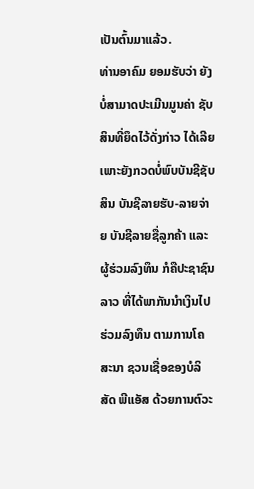ເປັນຕົ້ນມາແລ້ວ.
ທ່ານອາຄົມ ຍອມຮັບວ່າ ຍັງບໍ່ສາມາດປະເມີນມູນຄ່າ ຊັບສິນທີ່ຍຶດໄວ້ດັ່ງກ່າວ ໄດ້ເລີຍ
ເພາະຍັງກວດບໍ່ພົບບັນຊີຊັບສິນ ບັນຊີລາຍຮັບ-ລາຍຈ່າຍ ບັນຊີລາຍຊື່ລູກຄ້າ ແລະ
ຜູ້ຮ່ວມລົງທຶນ ກໍຄືປະຊາຊົນລາວ ທີ່ໄດ້ພາກັນນຳເງິນໄປຮ່ວມລົງທຶນ ຕາມການໂຄ
ສະນາ ຊວນເຊື່ອຂອງບໍລິສັດ ພີແອັສ ດ້ວຍການຕົວະ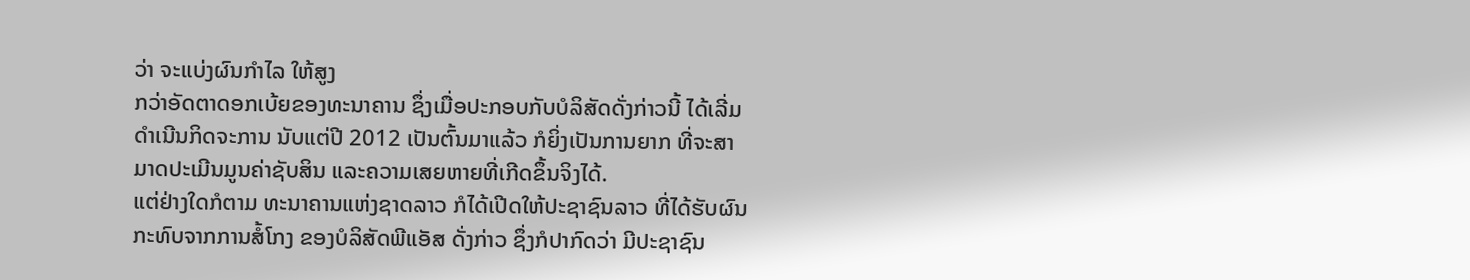ວ່າ ຈະແບ່ງຜົນກຳໄລ ໃຫ້ສູງ
ກວ່າອັດຕາດອກເບ້ຍຂອງທະນາຄານ ຊຶ່ງເມື່ອປະກອບກັບບໍລິສັດດັ່ງກ່າວນີ້ ໄດ້ເລີ່ມ
ດຳເນີນກິດຈະການ ນັບແຕ່ປີ 2012 ເປັນຕົ້ນມາແລ້ວ ກໍຍິ່ງເປັນການຍາກ ທີ່ຈະສາ
ມາດປະເມີນມູນຄ່າຊັບສິນ ແລະຄວາມເສຍຫາຍທີ່ເກີດຂຶ້ນຈິງໄດ້.
ແຕ່ຢ່າງໃດກໍຕາມ ທະນາຄານແຫ່ງຊາດລາວ ກໍໄດ້ເປີດໃຫ້ປະຊາຊົນລາວ ທີ່ໄດ້ຮັບຜົນ
ກະທົບຈາກການສໍ້ໂກງ ຂອງບໍລິສັດພີແອັສ ດັ່ງກ່າວ ຊຶ່ງກໍປາກົດວ່າ ມີປະຊາຊົນ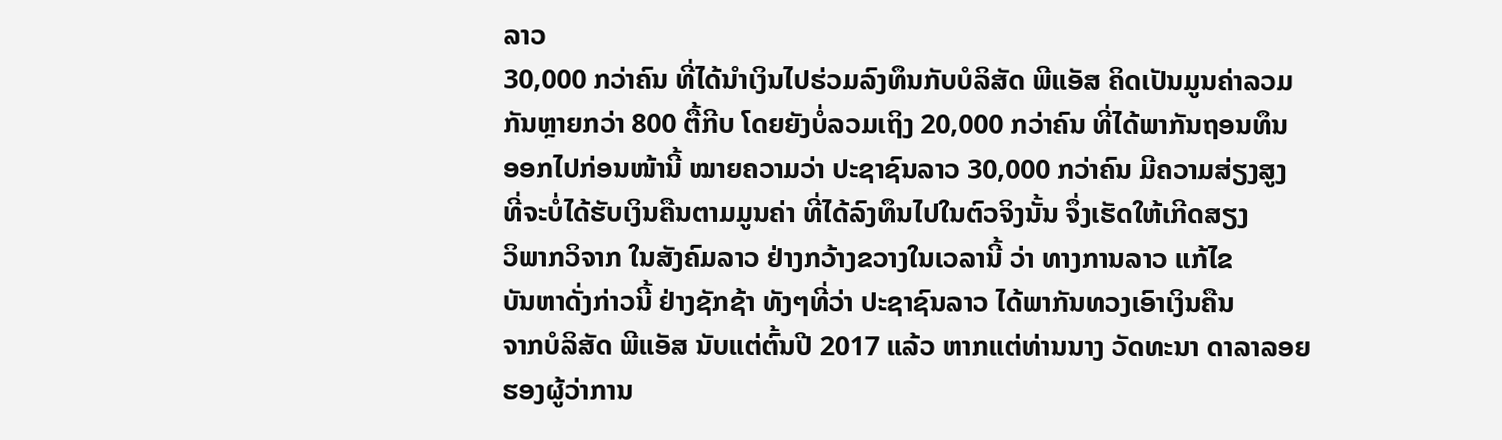ລາວ
30,000 ກວ່າຄົນ ທີ່ໄດ້ນຳເງິນໄປຮ່ວມລົງທຶນກັບບໍລິສັດ ພີແອັສ ຄິດເປັນມູນຄ່າລວມ
ກັນຫຼາຍກວ່າ 800 ຕື້ກີບ ໂດຍຍັງບໍ່ລວມເຖິງ 20,000 ກວ່າຄົນ ທີ່ໄດ້ພາກັນຖອນທຶນ
ອອກໄປກ່ອນໜ້ານີ້ ໝາຍຄວາມວ່າ ປະຊາຊົນລາວ 30,000 ກວ່າຄົນ ມີຄວາມສ່ຽງສູງ
ທີ່ຈະບໍ່ໄດ້ຮັບເງິນຄືນຕາມມູນຄ່າ ທີ່ໄດ້ລົງທຶນໄປໃນຕົວຈິງນັ້ນ ຈຶ່ງເຮັດໃຫ້ເກີດສຽງ
ວິພາກວິຈາກ ໃນສັງຄົມລາວ ຢ່າງກວ້າງຂວາງໃນເວລານີ້ ວ່າ ທາງການລາວ ແກ້ໄຂ
ບັນຫາດັ່ງກ່າວນີ້ ຢ່າງຊັກຊ້າ ທັງໆທີ່ວ່າ ປະຊາຊົນລາວ ໄດ້ພາກັນທວງເອົາເງິນຄືນ
ຈາກບໍລິສັດ ພີແອັສ ນັບແຕ່ຕົ້ນປີ 2017 ແລ້ວ ຫາກແຕ່ທ່ານນາງ ວັດທະນາ ດາລາລອຍ
ຮອງຜູ້ວ່າການ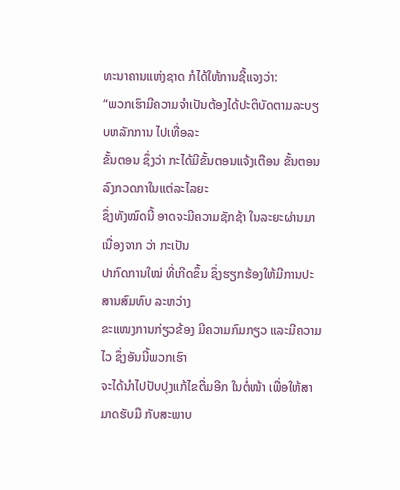ທະນາຄານແຫ່ງຊາດ ກໍໄດ້ໃຫ້ການຊີ້ແຈງວ່າ:
“ພວກເຮົາມີຄວາມຈຳເປັນຕ້ອງໄດ້ປະຕິບັດຕາມລະບຽບຫລັກການ ໄປເທື່ອລະ
ຂັ້ນຕອນ ຊຶ່ງວ່າ ກະໄດ້ມີຂັ້ນຕອນແຈ້ງເຕືອນ ຂັ້ນຕອນລົງກວດກາໃນແຕ່ລະໄລຍະ
ຊຶ່ງທັງໝົດນີ້ ອາດຈະມີຄວາມຊັກຊ້າ ໃນລະຍະຜ່ານມາ ເນື່ອງຈາກ ວ່າ ກະເປັນ
ປາກົດການໃໝ່ ທີ່ເກີດຂຶ້ນ ຊຶ່ງຮຽກຮ້ອງໃຫ້ມີການປະສານສົມທົບ ລະຫວ່າງ
ຂະແໜງການກ່ຽວຂ້ອງ ມີຄວາມກົມກຽວ ແລະມີຄວາມໄວ ຊຶ່ງອັນນີ້ພວກເຮົາ
ຈະໄດ້ນຳໄປປັບປຸງແກ້ໄຂຕື່ມອີກ ໃນຕໍ່ໜ້າ ເພື່ອໃຫ້ສາມາດຮັບມື ກັບສະພາບ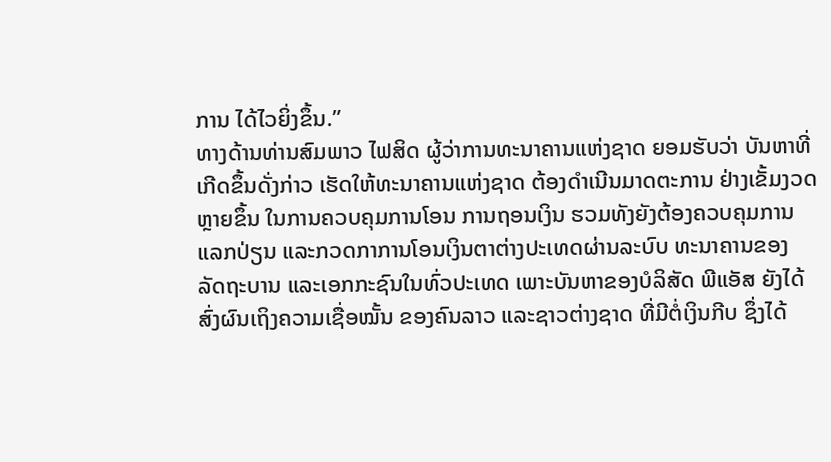ການ ໄດ້ໄວຍິ່ງຂຶ້ນ.”
ທາງດ້ານທ່ານສົມພາວ ໄຟສິດ ຜູ້ວ່າການທະນາຄານແຫ່ງຊາດ ຍອມຮັບວ່າ ບັນຫາທີ່
ເກີດຂຶ້ນດັ່ງກ່າວ ເຮັດໃຫ້ທະນາຄານແຫ່ງຊາດ ຕ້ອງດຳເນີນມາດຕະການ ຢ່າງເຂັ້ມງວດ
ຫຼາຍຂຶ້ນ ໃນການຄວບຄຸມການໂອນ ການຖອນເງິນ ຮວມທັງຍັງຕ້ອງຄວບຄຸມການ
ແລກປ່ຽນ ແລະກວດກາການໂອນເງິນຕາຕ່າງປະເທດຜ່ານລະບົບ ທະນາຄານຂອງ
ລັດຖະບານ ແລະເອກກະຊົນໃນທົ່ວປະເທດ ເພາະບັນຫາຂອງບໍລິສັດ ພີແອັສ ຍັງໄດ້
ສົ່ງຜົນເຖິງຄວາມເຊື່ອໝັ້ນ ຂອງຄົນລາວ ແລະຊາວຕ່າງຊາດ ທີ່ມີຕໍ່ເງິນກີບ ຊຶ່ງໄດ້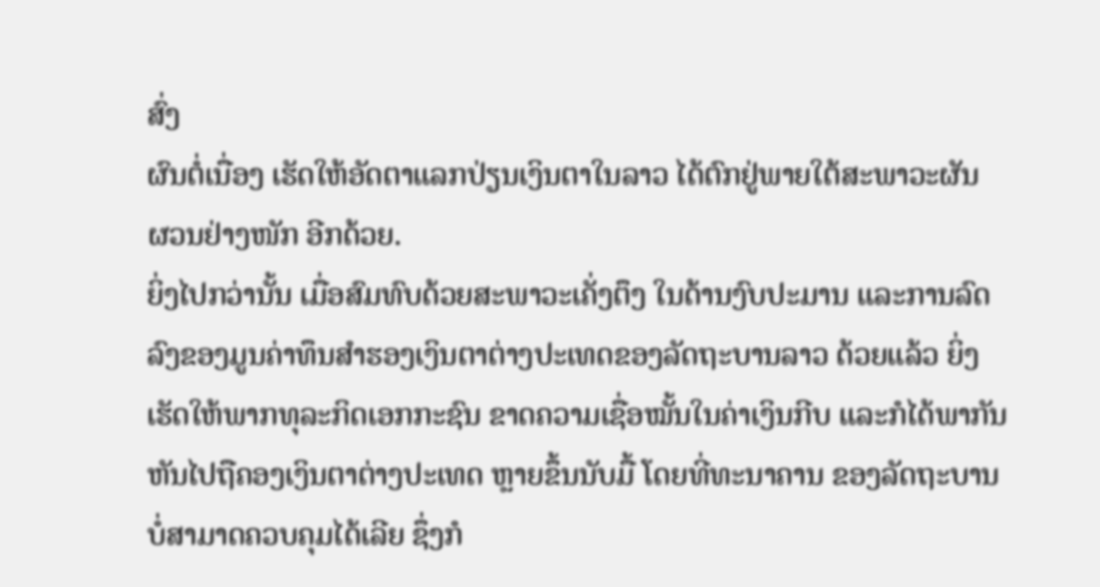ສົ່ງ
ຜົນຕໍ່ເນື່ອງ ເຮັດໃຫ້ອັດຕາແລກປ່ຽນເງິນຕາໃນລາວ ໄດ້ຕົກຢູ່ພາຍໃຕ້ສະພາວະຜັນ
ຜວນຢ່າງໜັກ ອີກດ້ວຍ.
ຍິ່ງໄປກວ່ານັ້ນ ເມື່ອສົມທົບດ້ວຍສະພາວະເຄັ່ງຕຶງ ໃນດ້ານງົບປະມານ ແລະການລົດ
ລົງຂອງມູນຄ່າທຶນສຳຮອງເງິນຕາຕ່າງປະເທດຂອງລັດຖະບານລາວ ດ້ວຍແລ້ວ ຍິ່ງ
ເຮັດໃຫ້ພາກທຸລະກິດເອກກະຊົນ ຂາດຄວາມເຊື່ອໝັ້ນໃນຄ່າເງິນກີບ ແລະກໍໄດ້ພາກັນ
ຫັນໄປຖືຄອງເງິນຕາຕ່າງປະເທດ ຫຼາຍຂຶ້ນນັບມື້ ໂດຍທີ່ທະນາຄານ ຂອງລັດຖະບານ
ບໍ່ສາມາດຄວບຄຸມໄດ້ເລີຍ ຊຶ່ງກໍ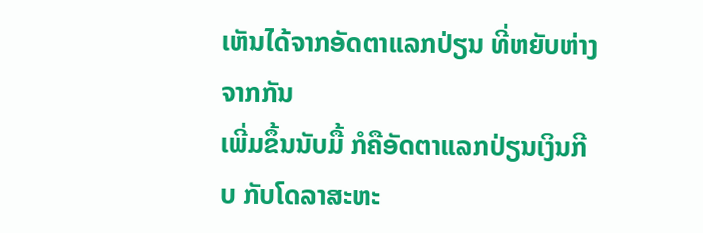ເຫັນໄດ້ຈາກອັດຕາແລກປ່ຽນ ທີ່ຫຍັບຫ່າງຈາກກັນ
ເພີ່ມຂຶ້ນນັບມື້ ກໍຄືອັດຕາແລກປ່ຽນເງິນກີບ ກັບໂດລາສະຫະ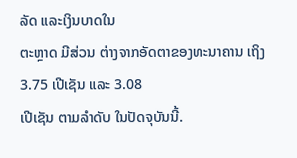ລັດ ແລະເງິນບາດໃນ
ຕະຫຼາດ ມີສ່ວນ ຕ່າງຈາກອັດຕາຂອງທະນາຄານ ເຖິງ 3.75 ເປີເຊັນ ແລະ 3.08
ເປີເຊັນ ຕາມລຳດັບ ໃນປັດຈຸບັນນີ້.